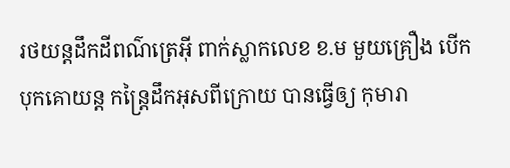រថយន្តដឹកដីពណ៌ត្រេអ៊ី ពាក់ស្លាកលេខ ខ.ម មួយគ្រឿង បើកបុកគោយន្ត កន្ត្រៃដឹកអុសពីក្រោយ បានធ្វើឲ្យ កុមារា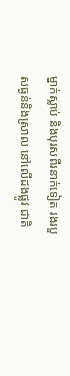ម្នាក់ស្លាប់ និងបុរសពីរនាក់ទៀត រងរបួសធ្ងន់និងស្រាល នៅលើដងផ្លូវ ជាតិ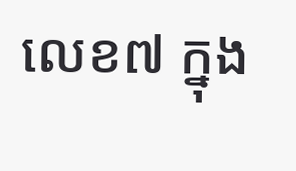លេខ៧ ក្នុង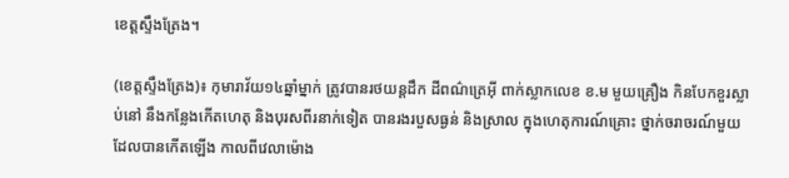ខេត្តស្ទឹងត្រែង។

(ខេត្តស្ទឹងត្រែង)៖ កុមារាវ័យ១៤ឆ្នាំម្នាក់ ត្រូវបានរថយន្តដឹក ដីពណ៌ត្រេអ៊ី ពាក់ស្លាកលេខ ខ.ម មួយគ្រឿង កិនបែកខួរស្លាប់នៅ នឹងកន្លែងកើតហេតុ និងបុរសពីរនាក់ទៀត បានរងរបួសធ្ងន់ និងស្រាល ក្នុងហេតុការណ៍គ្រោះ ថ្នាក់ចរាចរណ៍មួយ ដែលបានកើតឡើង កាលពីវេលាម៉ោង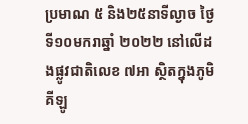ប្រមាណ ៥ និង២៥នាទីល្ងាច ថ្ងៃទី១០មករាឆ្នាំ ២០២២ នៅលើដងផ្លូវជាតិលេខ ៧អា ស្ថិតក្នុងភូមិគីឡូ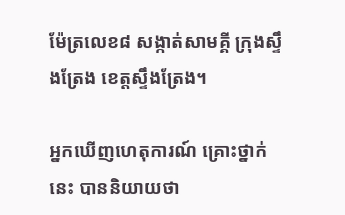ម៉ែត្រលេខ៨ សង្កាត់សាមគ្គី ក្រុងស្ទឹងត្រែង ខេត្តស្ទឹងត្រែង។

អ្នកឃើញហេតុការណ៍ គ្រោះថ្នាក់នេះ បាននិយាយថា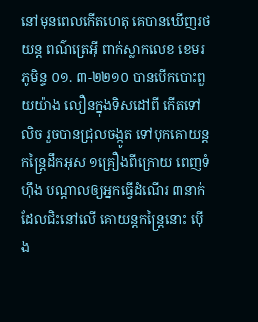នៅមុនពេលកើតហេតុ គេបានឃើញរថយន្ត ពណ៌ត្រេអ៊ី ពាក់ស្លាកលេខ ខេមរភូមិន្ទ ០១. ៣-២២១០ បានបើកបោះពួយយ៉ាង លឿនក្នុងទិសដៅពី កើតទៅលិច រួចបានជ្រុលចង្កូត ទៅបុកគោយន្ត កន្ត្រៃដឹកអុស ១គ្រឿងពីក្រោយ ពេញទំហ៊ឹង បណ្តាលឲ្យអ្នកធ្វើដំណើរ ៣នាក់ ដែលជិះនៅលើ គោយន្តកន្ត្រៃនោះ ប៉ើង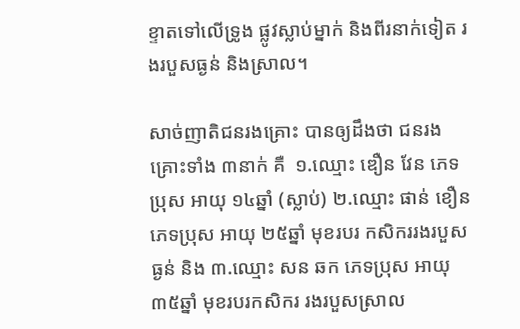ខ្ទាតទៅលើទ្រូង ផ្លូវស្លាប់ម្នាក់ និងពីរនាក់ទៀត រងរបួសធ្ងន់ និងស្រាល។

សាច់ញាតិជនរងគ្រោះ បានឲ្យដឹងថា ជនរងគ្រោះទាំង ៣នាក់ គឺ  ១.ឈ្មោះ ឌឿន វែន ភេទប្រុស អាយុ ១៤ឆ្នាំ (ស្លាប់) ២.ឈ្មោះ ផាន់ ខឿន ភេទប្រុស អាយុ ២៥ឆ្នាំ មុខរបរ កសិកររងរបួសធ្ងន់ និង ៣.ឈ្មោះ សន ឆក ភេទប្រុស អាយុ ៣៥ឆ្នាំ មុខរបរកសិករ រងរបួសស្រាល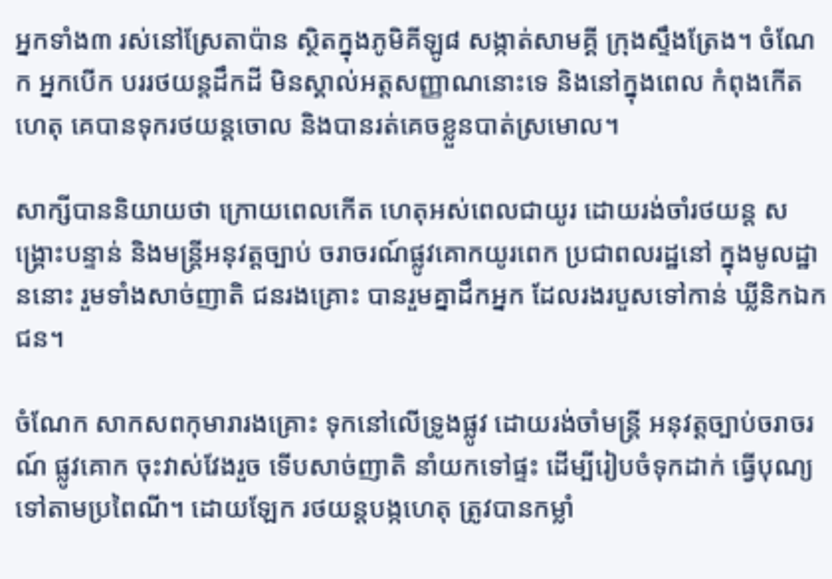អ្នកទាំង៣ រស់នៅស្រែតាប៉ាន ស្ថិតក្នុងភូមិគីឡូ៨ សង្កាត់សាមគ្គី ក្រុងស្ទឹងត្រែង។ ចំណែក អ្នកបើក បររថយន្តដឹកដី មិនស្គាល់អត្តសញ្ញាណនោះទេ និងនៅក្នុងពេល កំពុងកើតហេតុ គេបានទុករថយន្តចោល និងបានរត់គេចខ្លួនបាត់ស្រមោល។

សាក្សីបាននិយាយថា ក្រោយពេលកើត ហេតុអស់ពេលជាយូរ ដោយរង់ចាំរថយន្ត សង្គ្រោះបន្ទាន់ និងមន្ត្រីអនុវត្តច្បាប់ ចរាចរណ៍ផ្លូវគោកយូរពេក ប្រជាពលរដ្ឋនៅ ក្នុងមូលដ្ឋាននោះ រួមទាំងសាច់ញាតិ ជនរងគ្រោះ បានរួមគ្នាដឹកអ្នក ដែលរងរបួសទៅកាន់ ឃ្លីនិកឯកជន។

ចំណែក សាកសពកុមារារងគ្រោះ ទុកនៅលើទ្រូងផ្លូវ ដោយរង់ចាំមន្ត្រី អនុវត្តច្បាប់ចរាចរណ៍ ផ្លូវគោក ចុះវាស់វែងរួច ទើបសាច់ញាតិ នាំយកទៅផ្ទះ ដើម្បីរៀបចំទុកដាក់ ធ្វើបុណ្យ ទៅតាមប្រពៃណី។ ដោយឡែក រថយន្តបង្កហេតុ ត្រូវបានកម្លាំ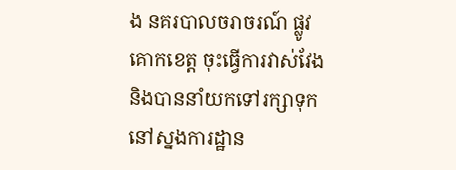ង នគរបាលចរាចរណ៍ ផ្លូវគោកខេត្ត ចុះធ្វើការវាស់វែង និងបាននាំយកទៅរក្សាទុក នៅស្នងការដ្ឋាន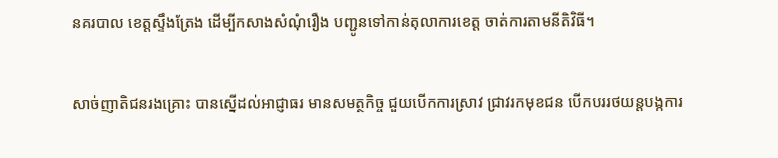នគរបាល ខេត្តស្ទឹងត្រែង ដើម្បីកសាងសំណុំរឿង បញ្ជូនទៅកាន់តុលាការខេត្ត ចាត់ការតាមនីតិវិធី។

សាច់ញាតិជនរងគ្រោះ បានស្នើដល់អាជ្ញាធរ មានសមត្ថកិច្ច ជួយបើកការស្រាវ ជ្រាវរកមុខជន បើកបររថយន្តបង្កការ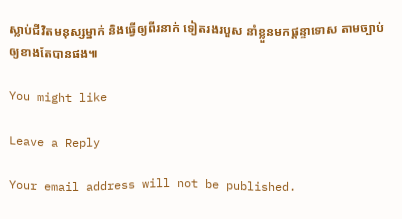ស្លាប់ជីវិតមនុស្សម្នាក់ និងធ្វើឲ្យពីរនាក់ ទៀតរងរបួស នាំខ្លួនមកផ្តន្ទាទោស តាមច្បាប់ ឲ្យខាងតែបានផង៕

You might like

Leave a Reply

Your email address will not be published.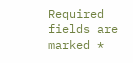Required fields are marked *